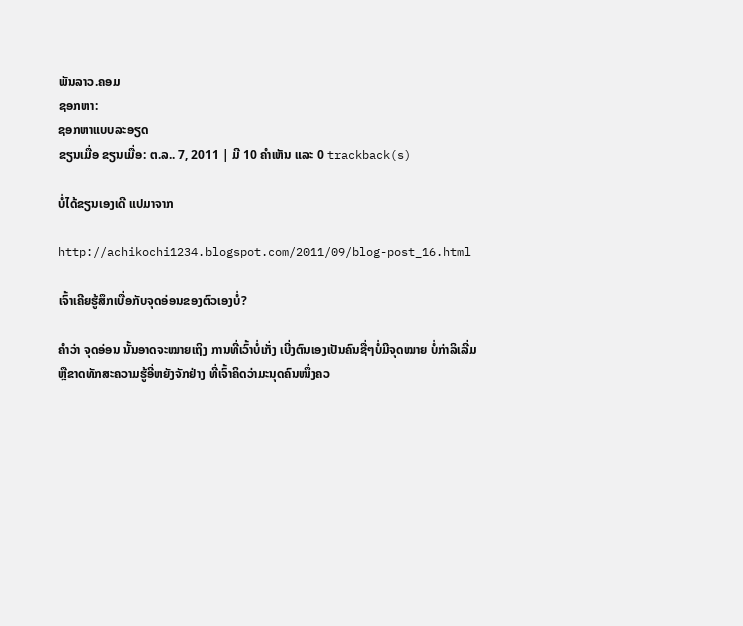ພັນລາວ.ຄອມ
ຊອກຫາ:
ຊອກຫາແບບລະອຽດ
ຂຽນເມື່ອ ຂຽນເມື່ອ: ຕ.ລ.. 7, 2011 | ມີ 10 ຄຳເຫັນ ແລະ 0 trackback(s)

ບໍ່ໄດ້ຂຽນເອງເດີ ແປມາຈາກ

http://achikochi1234.blogspot.com/2011/09/blog-post_16.html

ເຈົ້າເຄີຍຮູ້ສຶກເບື່ອກັບຈຸດອ່ອນຂອງຕົວເອງບໍ່?

ຄໍາວ່າ ຈຸດອ່ອນ ນັ້ນອາດຈະໝາຍເຖິງ ການທີ່ເວົ້າບໍ່ເກັ່ງ ເບີ່ງຕົນເອງເປັນຄົນຊື່ໆບໍ່ມີຈຸດໝາຍ ບໍ່ກ່າລິເລີ່ມ ຫຼືຂາດທັກສະຄວາມຮູ້ອີ່ຫຍັງຈັກຢ່າງ ທີ່ເຈົ້າຄິດວ່າມະນຸດຄົນໜຶ່ງຄວ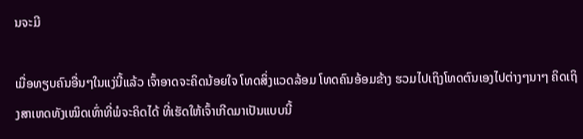ນຈະມີ

ເມື່ອທຽບຄົນອື່ນໆໃນແງ່ນີ້ແລ້ວ ເຈົ້າອາດຈະຄິດນ້ອຍໃຈ ໂທດສິ່ງແວດລ້ອມ ໂທດຄົນອ້ອມຂ້າງ ຮວມໄປເຖິງໂທດຕົນເອງໄປຕ່າງໆນາໆ ຄິດເຖິງສາເຫດທັງເໝິດເທົ່າທີ່ພໍຈະຄິດໄດ້ ທີ່ເຮັດໃຫ້ເຈົ້າເກີດມາເປັນແບບນີ້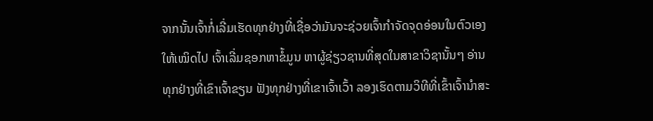ຈາກນັ້ນເຈົ້າກໍ່ເລີ່ມເຮັດທຸກຢ່າງທີ່ເຊື່ອວ່າມັນຈະຊ່ວຍເຈົ້າກໍາຈັດຈຸດອ່ອນໃນຕົວເອງໃຫ້ເໝິດໄປ ເຈົ້າເລີ່ມຊອກຫາຂໍ້ມູນ ຫາຜູ້ຊ່ຽວຊານທີ່ສຸດໃນສາຂາວິຊານັ້ນໆ ອ່ານທຸກຢ່າງທີ່ເຂົາເຈົ້າຂຽນ ຟັງທຸກຢ່າງທີ່ເຂາເຈົ້າເວົ້າ ລອງເຮົດຕາມວິທີທີ່ເຂົ້າເຈົ້ານໍາສະ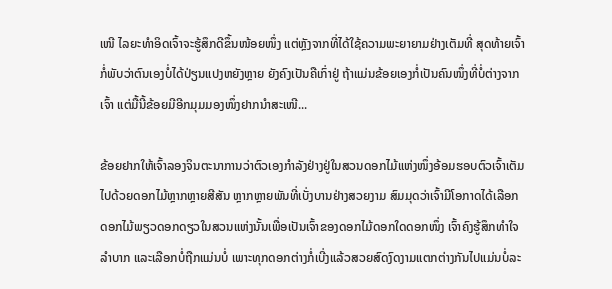ເໜີ ໄລຍະທໍາອິດເຈົ້າຈະຮູ້ສຶກດີຂຶ້ນໜ້ອຍໜຶ່ງ ແຕ່ຫຼັງຈາກທີ່ໄດ້ໃຊ້ຄວາມພະຍາຍາມຢ່າງເຕັມທີ່ ສຸດທ້າຍເຈົ້າກໍ່ພັບວ່າຕົນເອງບໍ່ໄດ້ປ່ຽນແປງຫຍັງຫຼາຍ ຍັງຄົງເປັນຄືເກົ່າຢູ່ ຖ້າແມ່ນຂ້ອຍເອງກໍ່ເປັນຄົນໜຶ່ງທີ່ບໍ່ຕ່າງຈາກເຈົ້າ ແຕ່ມື້ນີ້ຂ້ອຍມີອີກມຸມມອງໜຶ່ງຢາກນໍາສະເໜີ...

ຂ້ອຍຢາກໃຫ້ເຈົ້າລອງຈິນຕະນາການວ່າຕົວເອງກໍາລັງຢ່າງຢູ່ໃນສວນດອກໄມ້ແຫ່ງໜຶ່ງອ້ອມຮອບຕົວເຈົ້າເຕັມໄປດ້ວຍດອກໄມ້ຫຼາກຫຼາຍສີສັນ ຫຼາກຫຼາຍພັນທີ່ເບັ່ງບານຢ່າງສວຍງາມ ສົມມຸດວ່າເຈົ້າມີໂອກາດໄດ້ເລືອກດອກໄມ້ພຽວດອກດຽວໃນສວນແຫ່ງນັ້ນເພື່ອເປັນເຈົ້າຂອງດອກໄມ້ດອກໃດດອກໜຶ່ງ ເຈົ້າຄົງຮູ້ສຶກທໍາໃຈລໍາບາກ ແລະເລືອກບໍ່ຖືກແມ່ນບໍ່ ເພາະທຸກດອກຕ່າງກໍ່ເບີ່ງແລ້ວສວຍສົດງົດງາມແຕກຕ່າງກັນໄປແມ່ນບໍ່ລະ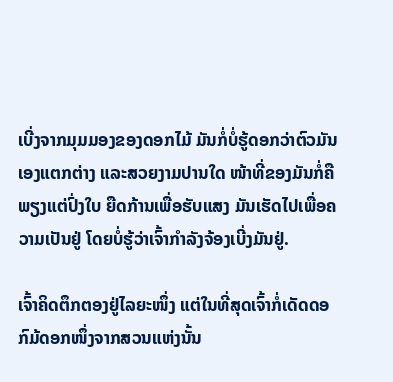ເບີ່ງຈາກມຸມມອງຂອງດອກໄມ້ ມັນກໍ່ບໍ່ຮູ້ດອກວ່າຕົວມັນເອງແຕກຕ່າງ ແລະສວຍງາມປານໃດ ໜ້າທີ່ຂອງມັນກໍ່ຄື ພຽງແຕ່ປົ່ງໃບ ຍືດກ້ານເພື່ອຮັບແສງ ມັນເຮັດໄປເພື່ອຄວາມເປັນຢູ່ ໂດຍບໍ່ຮູ້ວ່າເຈົ້າກໍາລັງຈ້ອງເບີ່ງມັນຢູ່.

ເຈົ້າຄິດຕຶກຕອງຢູ່ໄລຍະໜຶ່ງ ແຕ່ໃນທີ່ສຸດເຈົ້າກໍ່ເດັດດອກົມ້ດອກໜຶ່ງຈາກສວນແຫ່ງນັ້ນ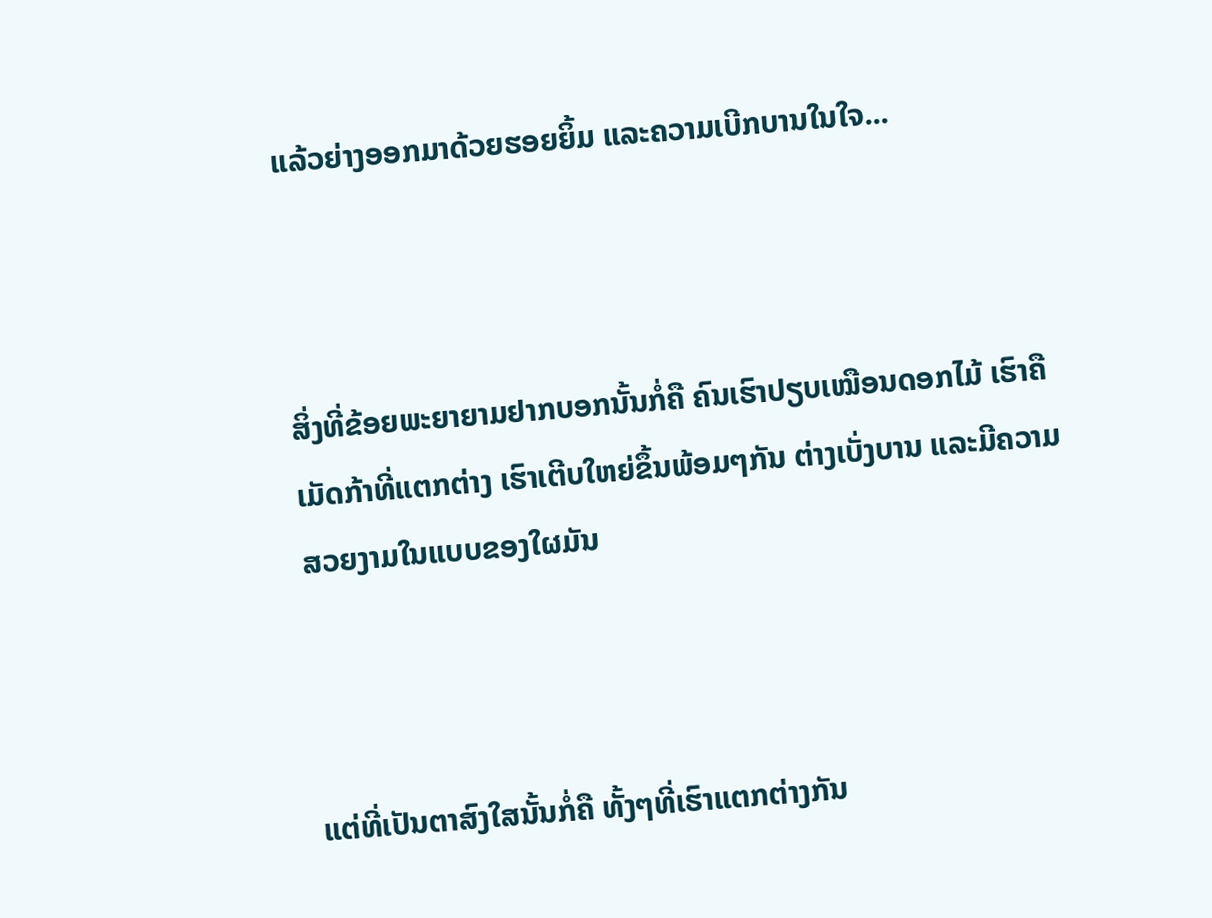ແລ້ວຍ່າງອອກມາດ້ວຍຮອຍຍິ້ມ ແລະຄວາມເບີກບານໃນໃຈ...



ສິ່ງທີ່ຂ້ອຍພະຍາຍາມຢາກບອກນັ້ນກໍ່ຄື ຄົນເຮົາປຽບເໝືອນດອກໄມ້ ເຮົາຄືເມັດກ້າທີ່ແຕກຕ່າງ ເຮົາເຕີບໃຫຍ່ຂຶ້ນພ້ອມໆກັນ ຕ່າງເບັ່ງບານ ແລະມີຄວາມສວຍງາມໃນແບບຂອງໃຜມັນ



ແຕ່ທີ່ເປັນຕາສົງໃສນັ້ນກໍ່ຄື ທັ້ງໆທີ່ເຮົາແຕກຕ່າງກັນ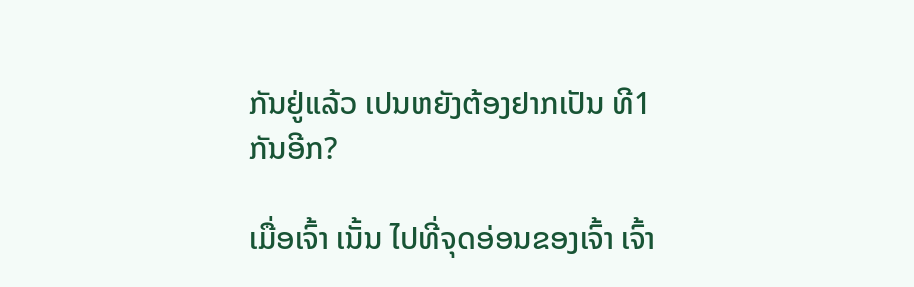ກັນຢູ່ແລ້ວ ເປນຫຍັງຕ້ອງຢາກເປັນ ທີ1 ກັນອີກ?

ເມື່ອເຈົ້າ ເນັ້ນ ໄປທີ່ຈຸດອ່ອນຂອງເຈົ້າ ເຈົ້າ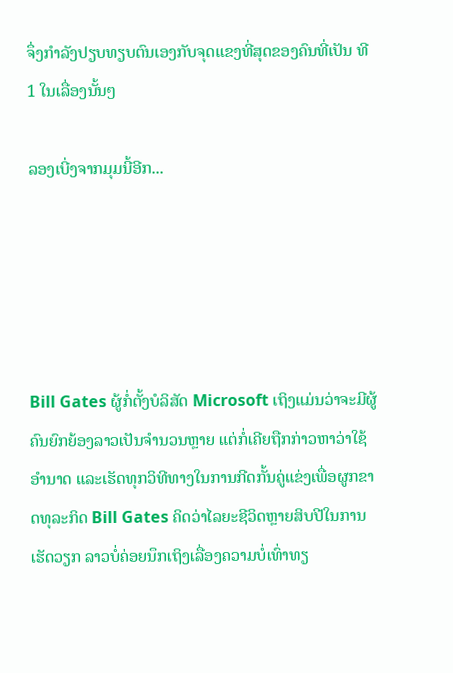ຈຶ່ງກໍາລັງປຽບທຽບຕົນເອງກັບຈຸດແຂງທີ່ສຸດຂອງຄົນທີ່ເປັນ ທີ1 ໃນເລື່ອງນັ້ນໆ

ລອງເບີ່ງຈາກມຸມນີ້ອີກ...





Bill Gates ຜູ້ກໍ່ຕັ້ງບໍລິສັດ Microsoft ເຖິງແມ່ນວ່າຈະມີຜູ້ຄົນຍົກຍ້ອງລາວເປັນຈໍານວນຫຼາຍ ແຕ່ກໍ່ເຄີຍຖືກກ່າວຫາວ່າໃຊ້ອໍານາດ ແລະເຮັດທຸກວິທີທາງໃນການກີດກັ້ນຄູ່ແຂ່ງເພື່ອຜູກຂາດທຸລະກິດ Bill Gates ຄິດວ່າໄລຍະຊີວິດຫຼາຍສິບປີໃນການເຮັດວຽກ ລາວບໍ່ຄ່ອຍນຶກເຖິງເລື່ອງຄວາມບໍ່ເທົ່າທຽ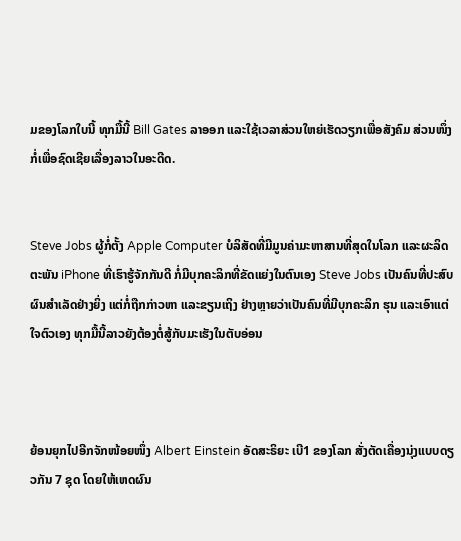ມຂອງໂລກໃບນີ້ ທຸກມື້ນີ້ Bill Gates ລາອອກ ແລະໃຊ້ເວລາສ່ວນໃຫຍ່ເຮັດວຽກເພື່ອສັງຄົມ ສ່ວນໜຶ່ງກໍ່ເພື່ອຊົດເຊີຍເລື່ອງລາວໃນອະດີດ.


Steve Jobs ຜູ້ກໍ່ຕັ້ງ Apple Computer ບໍລິສັດທີ່ມີມູນຄ່າມະຫາສານທີ່ສຸດໃນໂລກ ແລະຜະລິດຕະພັນ iPhone ທີ່ເຮົາຮູ້ຈັກກັນດີ ກໍ່ມີບຸກຄະລິກທີ່ຂັດແຍ່ງໃນຕົນເອງ Steve Jobs ເປັນຄົນທີ່ປະສົບຜົນສໍາເລັດຢ່າງຍິ່ງ ແຕ່ກໍ່ຖືກກ່າວຫາ ແລະຂຽນເຖິງ ຢ່າງຫຼາຍວ່າເປັນຄົນທີ່ມີບຸກຄະລິກ ຮຸນ ແລະເອົາແຕ່ໃຈຕົວເອງ ທຸກມື້ນີ້ລາວຍັງຕ້ອງຕໍ່ສູ້ກັບມະເຮັງໃນຕັບອ່ອນ



ຍ້ອນຍຸກໄປອີກຈັກໜ້ອຍໜຶ່ງ Albert Einstein ອັດສະຣິຍະ ເບີ1 ຂອງໂລກ ສັ່ງຕັດເຄື່ອງນຸ່ງແບບດຽວກັນ 7 ຊຸດ ໂດຍໃຫ້ເຫດຜົນ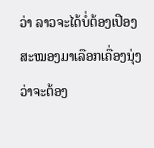ວ່າ ລາວຈະໄດ້ບໍ່ຕ້ອງເປືອງສະໝອງມາເລືອກເຄື່ອງນຸ່ງວ່າຈະຕ້ອງ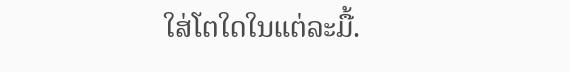ໃສ່ໂຕໃດໃນແຕ່ລະມື້.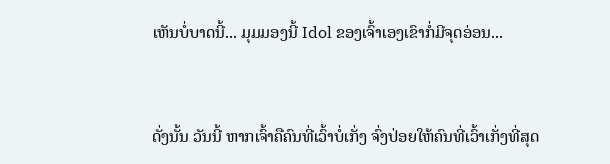ເຫັນບໍ່ບາດນີ້... ມຸມມອງນີ້ Idol ຂອງເຈົ້າເອງເຂົາກໍ່ມີຈຸດອ່ອນ...



ດັ່ງນັ້ນ ວັນນີ້ ຫາກເຈົ້າຄືຄົນທີ່ເວົ້າບໍ່ເກັ່ງ ຈົ່ງປ່ອຍໃຫ້ຄົນທີ່ເວົ້າເກັ່ງທີ່ສຸດ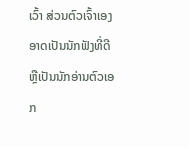ເວົ້າ ສ່ວນຕົວເຈົ້າເອງ ອາດເປັນນັກຟັງທີ່ດີ ຫຼືເປັນນັກອ່ານຕົວເອກ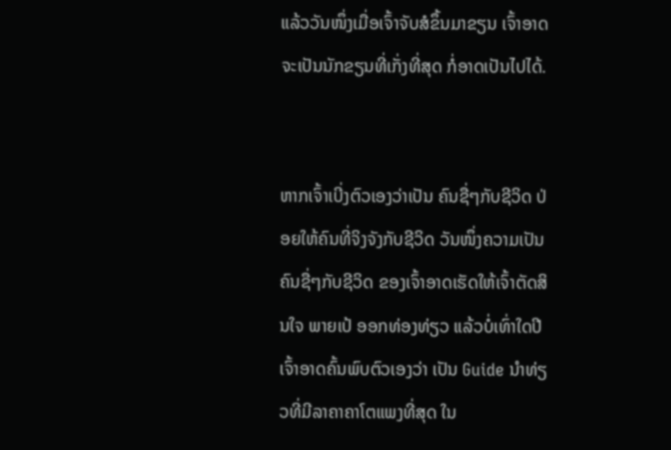ແລ້ວວັນໜຶ່ງເມື່ອເຈົ້າຈັບສໍຂຶ້ນມາຂຽນ ເຈົ້າອາດຈະເປັນນັກຂຽນທີ່ເກັ່ງທີ່ສຸດ ກໍ່ອາດເປັນໄປໄດ້.


ຫາກເຈົ້າເບີ່ງຕົວເອງວ່າເປັນ ຄົນຊື່ໆກັບຊີວິດ ປ່ອຍໃຫ້ຄົນທີ່ຈິງຈັງກັບຊີວິດ ວັນໜຶ່ງຄວາມເປັນ ຄົນຊື່ໆກັບຊີວິດ ຂອງເຈົ້າອາດເຮັດໃຫ້ເຈົ້າຕັດສິນໃຈ ພາຍເປ້ ອອກທ່ອງທ່ຽວ ແລ້ວບໍ່ເທົ່າໃດປີ ເຈົ້າອາດຄົ້ນພົບຕົວເອງວ່າ ເປັນ Guide ນໍາທ່ຽວທີ່ມີລາຄາຄາໂຕແພງທີ່ສຸດ ໃນ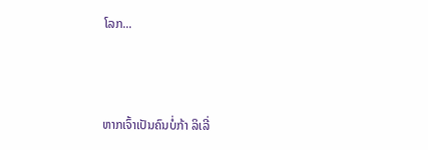ໂລກ...



ຫາກເຈົ້າເປັນຄົນບໍ່ກ້າ ລິເລີ່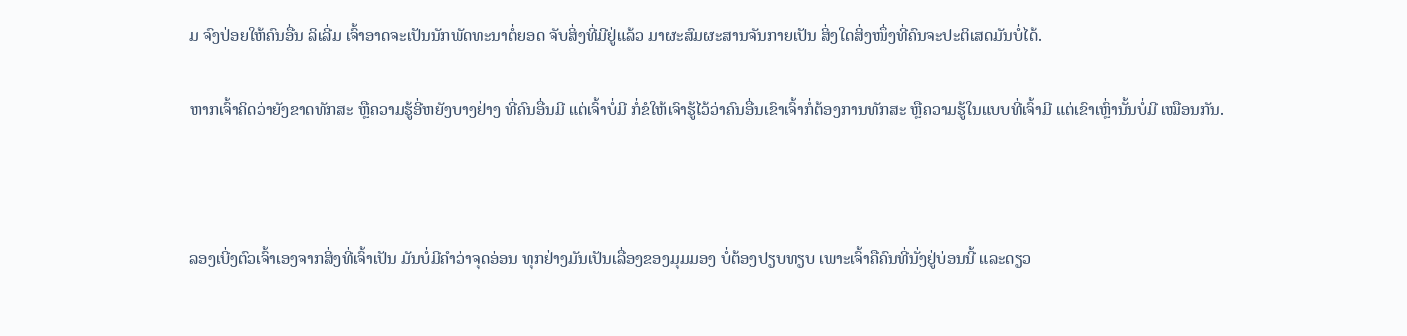ມ ຈົງປ່ອຍໃຫ້ຄົນອື່ນ ລິເລີ່ມ ເຈົ້າອາດຈະເປັນນັກພັດທະນາຕໍ່ຍອດ ຈັບສິ່ງທີ່ມີຢູ່ແລ້ວ ມາຜະສົມຜະສານຈັນກາຍເປັນ ສິ່ງໃດສິ່ງໜຶ່ງທີ່ຄົນຈະປະຕິເສດມັນບໍ່ໄດ້.

ຫາກເຈົ້າຄິດວ່າຍັງຂາດທັກສະ ຫຼືຄວາມຮູ້ອີ່ຫຍັງບາງຢ່າງ ທີ່ຄົນອື່ນມີ ແຕ່ເຈົ້າບໍ່ມີ ກໍ່ຂໍໃຫ້ເຈົາຮູ້ໄວ້ວ່າຄົນອື່ນເຂົາເຈົ້າກໍ່ຕ້ອງການທັກສະ ຫຼືຄວາມຮູ້ໃນແບບທີ່ເຈົ້າມີ ແຕ່ເຂົາເຫຼົ່ານັ້ນບໍ່ມີ ເໝືອນກັນ.



ລອງເບີ່ງຕົວເຈົ້າເອງຈາກສິ່ງທີ່ເຈົ້າເປັນ ມັນບໍ່ມີຄໍາວ່າຈຸດອ່ອນ ທຸກຢ່າງມັນເປັນເລື່ອງຂອງມຸມມອງ ບໍ່ຕ້ອງປຽບທຽບ ເພາະເຈົ້າຄືຄົນທີ່ນັ່ງຢູ່ບ່ອນນີ້ ແລະດຽວ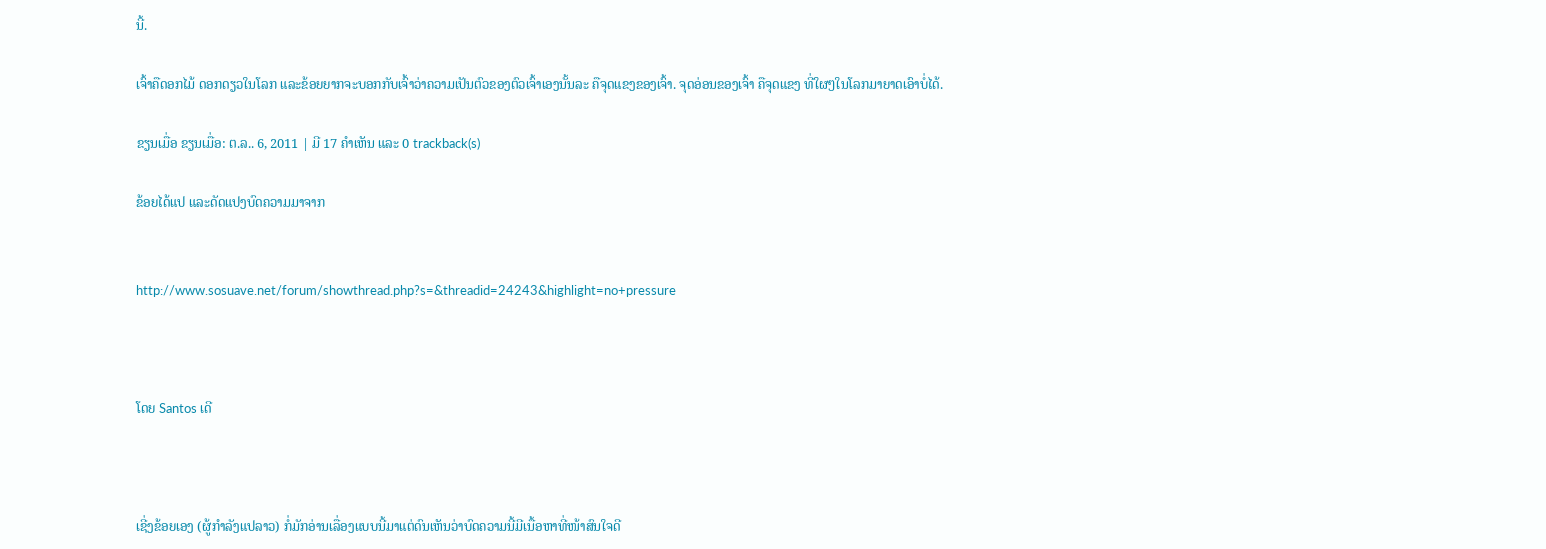ນີ້.

ເຈົ້າຄືດອກໄມ້ ດອກດຽວໃນໂລກ ແລະຂ້ອຍຍາກຈະບອກກັບເຈົ້າວ່າຄວາມເປັນຕົວຂອງຕົວເຈົ້າເອງນັ້ນລະ ຄືຈຸດແຂງຂອງເຈົ້າ. ຈຸດອ່ອນຂອງເຈົ້າ ຄືຈຸດແຂງ ທີ່ໃຜໆໃນໂລກມາຍາດເອົາບໍ່ໄດ້.

ຂຽນເມື່ອ ຂຽນເມື່ອ: ຕ.ລ.. 6, 2011 | ມີ 17 ຄຳເຫັນ ແລະ 0 trackback(s)

ຂ້ອຍໄດ້ແປ ແລະດັດແປງບົດຄວາມມາຈາກ


http://www.sosuave.net/forum/showthread.php?s=&threadid=24243&highlight=no+pressure



ໂດຍ Santos ເດີ



ເຊີ່ງຂ້ອຍເອງ (ຜູ້ກໍາລັງແປລາວ) ກໍ່ມັກອ່ານເລື່ອງແບບນີ້ມາແຕ່ດົນເຫັນວ່າບົດຄວາມນີ້ມີເນື້ອຫາທີ່ໜ້າສົນໃຈດີ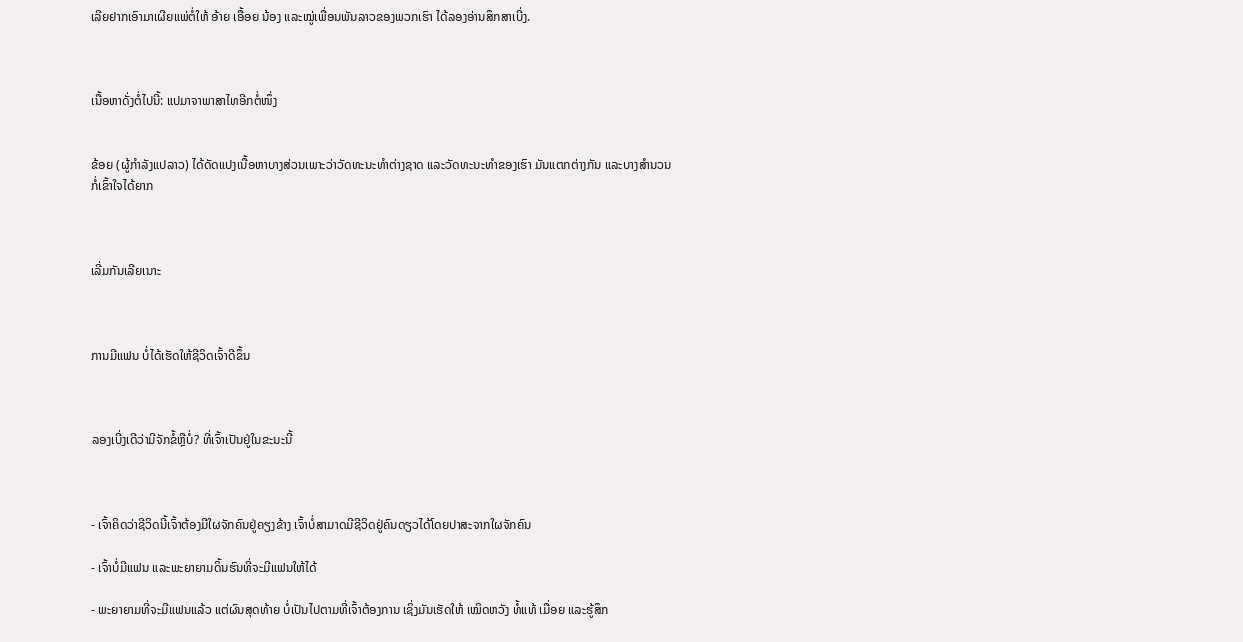ເລີຍຢາກເອົາມາເຜີຍແພ່ຕໍ່ໃຫ້ ອ້າຍ ເອື້ອຍ ນ້ອງ ແລະໝູ່ເພື່ອນພັນລາວຂອງພວກເຮົາ ໄດ້ລອງອ່ານສຶກສາເບີ່ງ.



ເນື້ອຫາດັ່ງຕໍ່ໄປນີ້: ແປມາຈາພາສາໄທອີກຕໍ່ໜຶ່ງ


ຂ້ອຍ (ຜູ້ກໍາລັງແປລາວ) ໄດ້ດັດແປງເນື້ອຫາບາງສ່ວນເພາະວ່າວັດທະນະທໍາຕ່າງຊາດ ແລະວັດທະນະທໍາຂອງເຮົາ ມັນແຕກຕ່າງກັນ ແລະບາງສໍານວນກໍ່ເຂົ້າໃຈໄດ້ຍາກ



ເລີ່ມກັນເລີຍເນາະ



ການມີແຟນ ບໍ່ໄດ້ເຮັດໃຫ້ຊີວິດເຈົ້າດີຂຶ້ນ



ລອງເບີ່ງເດີວ່າມີຈັກຂໍ້ຫຼືບໍ່? ທີ່ເຈົ້າເປັນຢູ່ໃນຂະນະນີ້



- ເຈົ້າຄິດວ່າຊີວິດນີ້ເຈົ້າຕ້ອງມີໃຜຈັກຄົນຢູ່ຄຽງຂ້າງ ເຈົ້າບໍ່ສາມາດມີຊີວິດຢູ່ຄົນດຽວໄດ້ໂດຍປາສະຈາກໃຜຈັກຄົນ

- ເຈົ້າບໍ່ມີແຟນ ແລະພະຍາຍາມດິ້ນຮົນທີ່ຈະມີແຟນໃຫ້ໄດ້

- ພະຍາຍາມທີ່ຈະມີແຟນແລ້ວ ແຕ່ຜົນສຸດທ້າຍ ບໍ່ເປັນໄປຕາມທີ່ເຈົ້າຕ້ອງການ ເຊິ່ງມັນເຮັດໃຫ້ ເໝິດຫວັງ ທໍ້ແທ້ ເມື່ອຍ ແລະຮູ້ສຶກ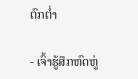ຕົກຕໍ່າ

- ເຈົ້າຮູ້ສຶກຫົດຫູ່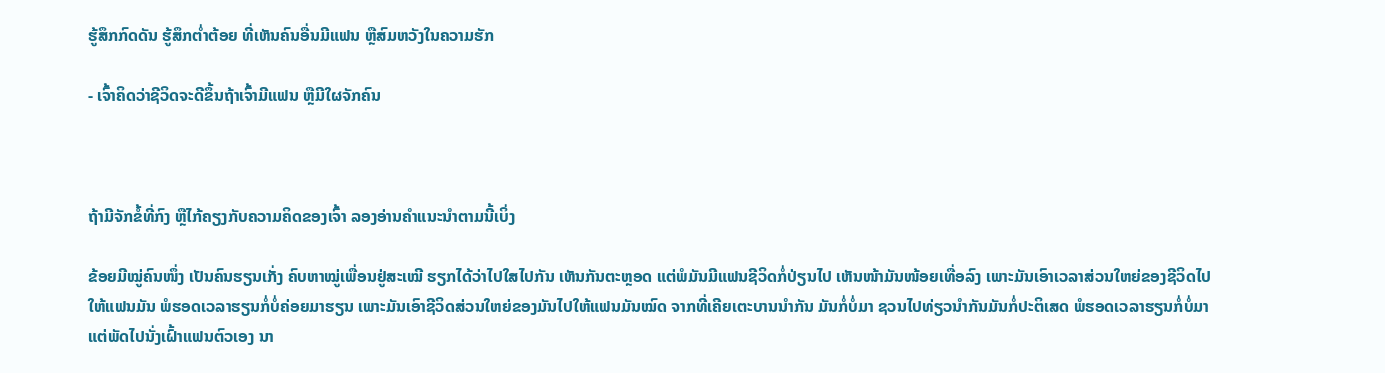ຮູ້ສຶກກົດດັນ ຮູ້ສຶກຕໍ່າຕ້ອຍ ທີ່ເຫັນຄົນອື່ນມີແຟນ ຫຼືສົມຫວັງໃນຄວາມຮັກ

- ເຈົ້າຄິດວ່າຊີວິດຈະດີຂຶ້ນຖ້າເຈົ້າມີແຟນ ຫຼືມີໃຜຈັກຄົນ



ຖ້າມີຈັກຂໍ້ທີ່ກົງ ຫຼືໄກ້ຄຽງກັບຄວາມຄິດຂອງເຈົ້າ ລອງອ່ານຄໍາແນະນໍາຕາມນີ້ເບິ່ງ

ຂ້ອຍມີໝູ່ຄົນໜຶ່ງ ເປັນຄົນຮຽນເກັ່ງ ຄົບຫາໝູ່ເພື່ອນຢູ່ສະເໝີ ຮຽກໄດ້ວ່າໄປໃສໄປກັນ ເຫັນກັນຕະຫຼອດ ແຕ່ພໍມັນມີແຟນຊີວິດກໍ່ປ່ຽນໄປ ເຫັນໜ້າມັນໜ້ອຍເທື່ອລົງ ເພາະມັນເອົາເວລາສ່ວນໃຫຍ່ຂອງຊີວິດໄປໃຫ້ແຟນມັນ ພໍຮອດເວລາຮຽນກໍ່ບໍ່ຄ່ອຍມາຮຽນ ເພາະມັນເອົາຊີວິດສ່ວນໃຫຍ່ຂອງມັນໄປໃຫ້ແຟນມັນໝົດ ຈາກທີ່ເຄີຍເຕະບານນໍາກັນ ມັນກໍ່ບໍ່ມາ ຊວນໄປທ່ຽວນໍາກັນມັນກໍ່ປະຕິເສດ ພໍຮອດເວລາຮຽນກໍ່ບໍ່ມາ ແຕ່ພັດໄປນັ່ງເຝົ້າແຟນຕົວເອງ ນາ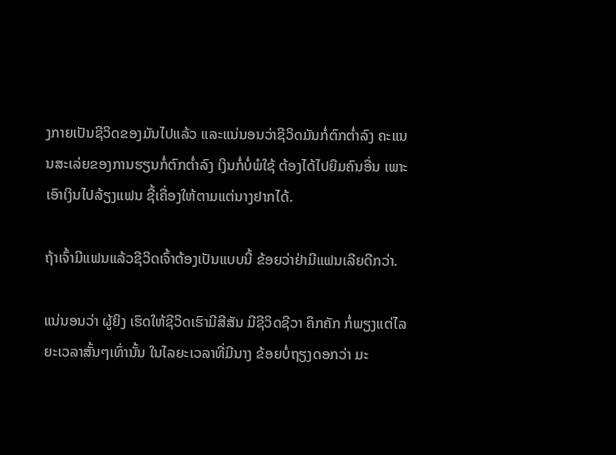ງກາຍເປັນຊີວິດຂອງມັນໄປແລ້ວ ແລະແນ່ນອນວ່າຊີວິດມັນກໍ່ຕົກຕໍ່າລົງ ຄະແນນສະເລ່ຍຂອງການຮຽນກໍ່ຕົກຕໍ່າລົງ ເງິນກໍ່ບໍ່ພໍໃຊ້ ຕ້ອງໄດ້ໄປຍືມຄົນອື່ນ ເພາະເອົາເງິນໄປລ້ຽງແຟນ ຊື້ເຄື່ອງໃຫ້ຕາມແຕ່ນາງຢາກໄດ້.

ຖ້າເຈົ້າມີແຟນແລ້ວຊີວິດເຈົ້າຕ້ອງເປັນແບບນີ້ ຂ້ອຍວ່າຢ່າມີແຟນເລີຍດີກວ່າ.

ແນ່ນອນວ່າ ຜູ້ຍິງ ເຮົດໃຫ້ຊີວິດເຮົາມີສີສັນ ມີຊີວິດຊີວາ ຄຶກຄັກ ກໍ່ພຽງແຕ່ໄລຍະເວລາສັ້ນໆເທົ່ານັ້ນ ໃນໄລຍະເວລາທີ່ມີນາງ ຂ້ອຍບໍ່ຖຽງດອກວ່າ ມະ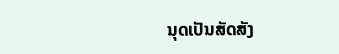ນຸດເປັນສັດສັງ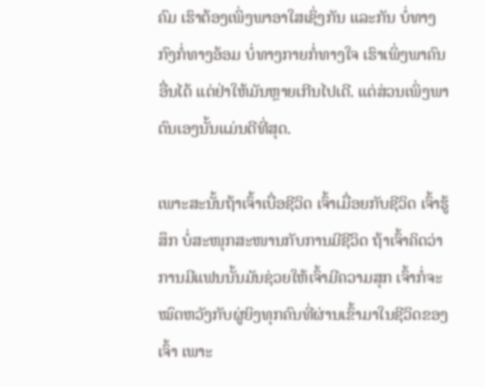ຄົມ ເຮົາຕ້ອງເພິ່ງພາອາໃສເຊິ່ງກັນ ແລະກັນ ບໍ່ທາງກົງກໍ່ທາງອ້ອມ ບໍ່ທາງກາຍກໍ່ທາງໃຈ ເຮົາເພິ່ງພາຄົນອື່ນໄດ້ ແຕ່ຢ່າໃຫ້ມັນຫຼາຍເກີນໄປເດີ. ແຕ່ສ່ວນເພິ່ງພາຕົນເອງນັ້ນແມ່ນດີທີ່ສຸດ.

ເພາະສະນັ້ນຖ້າເຈົ້າເບື່ອຊີວິດ ເຈົ້າເມື່ອຍກັບຊີວິດ ເຈົ້າຮູ້ສຶກ ບໍ່ສະໜຸກສະໜານກັບການມີຊີວິດ ຖ້າເຈົ້າຄິດວ່າການມີແຟນນັ້ນມັນຊ່ວຍໃຫ້ເຈົ້າມີຄວາມສຸກ ເຈົ້າກໍ່ຈະໝົດຫວັງກັບຜູ່ຍິງທຸກຄົນທີ່ຜ່ານເຂົ້າມາໃນຊີວິດຂອງເຈົ້າ ເພາະ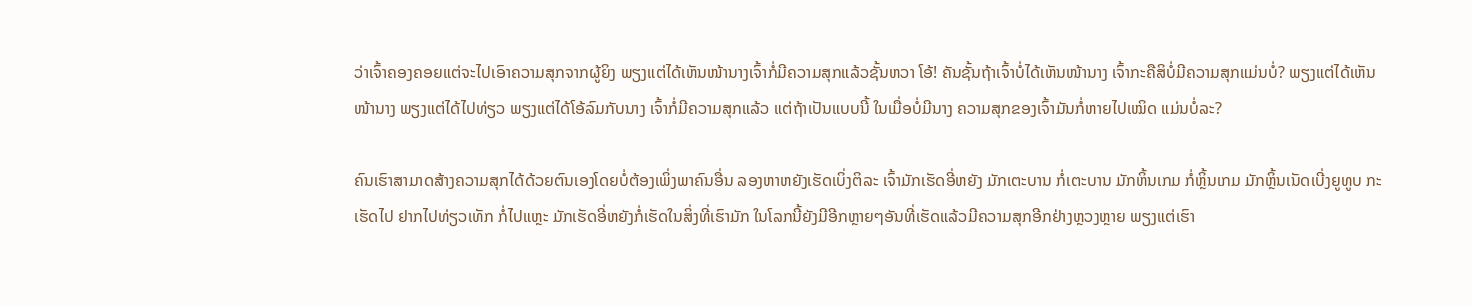ວ່າເຈົ້າຄອງຄອຍແຕ່ຈະໄປເອົາຄວາມສຸກຈາກຜູ້ຍິງ ພຽງແຕ່ໄດ້ເຫັນໜ້ານາງເຈົ້າກໍ່ມີຄວາມສຸກແລ້ວຊັ້ນຫວາ ໂອ້! ຄັນຊັ້ນຖ້າເຈົ້າບໍ່ໄດ້ເຫັນໜ້ານາງ ເຈົ້າກະຄືສິບໍ່ມີຄວາມສຸກແມ່ນບໍ່? ພຽງແຕ່ໄດ້ເຫັນໜ້ານາງ ພຽງແຕ່ໄດ້ໄປທ່ຽວ ພຽງແຕ່ໄດ້ໂອ້ລົມກັບນາງ ເຈົ້າກໍ່ມີຄວາມສຸກແລ້ວ ແຕ່ຖ້າເປັນແບບນີ້ ໃນເມື່ອບໍ່ມີນາງ ຄວາມສຸກຂອງເຈົ້າມັນກໍ່ຫາຍໄປເໝິດ ແມ່ນບໍ່ລະ?

ຄົນເຮົາສາມາດສ້າງຄວາມສຸກໄດ້ດ້ວຍຕົນເອງໂດຍບໍ່ຕ້ອງເພິ່ງພາຄົນອື່ນ ລອງຫາຫຍັງເຮັດເບິ່ງຕິລະ ເຈົ້າມັກເຮັດອີ່ຫຍັງ ມັກເຕະບານ ກໍ່ເຕະບານ ມັກຫິ້ນເກມ ກໍ່ຫຼິ້ນເກມ ມັກຫຼິ້ນເນັດເບີ່ງຍູທູບ ກະເຮັດໄປ ຢາກໄປທ່ຽວເທັກ ກໍ່ໄປແຫຼະ ມັກເຮັດອີ່ຫຍັງກໍ່ເຮັດໃນສິ່ງທີ່ເຮົາມັກ ໃນໂລກນີ້ຍັງມີອີກຫຼາຍໆອັນທີ່ເຮັດແລ້ວມີຄວາມສຸກອີກຢ່າງຫຼວງຫຼາຍ ພຽງແຕ່ເຮົາ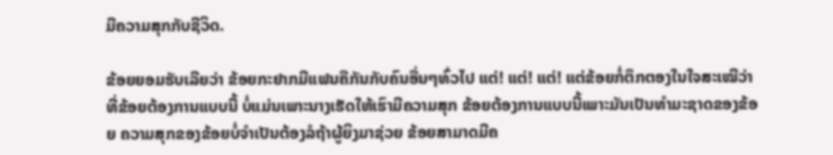ມີຄວາມສຸກກັບຊີວິດ.

ຂ້ອຍຍອມຮັບເລີຍວ່າ ຂ້ອຍກະຢາກມີແຟນຄືກັນກັບຄົນອື່ນໆທົ່ວໄປ ແຕ່! ແຕ່! ແຕ່! ແຕ່ຂ້ອຍກໍ່ຕຶກຕອງໃນໃຈສະເໝີວ່າທີ່ຂ້ອຍຕ້ອງການແບບນີ້ ບໍ່ແມ່ນເພາະນາງເຮັດໃຫ້ເຮົາມີຄວາມສຸກ ຂ້ອຍຕ້ອງການແບບນີ້ເພາະມັນເປັນທໍາມະຊາດຂອງຂ້ອຍ ຄວາມສຸກຂອງຂ້ອຍບໍ່ຈໍາເປັນຕ້ອງລໍຖ້າຜູ້ຍິງມາຊ່ວຍ ຂ້ອຍສາມາດມີຄ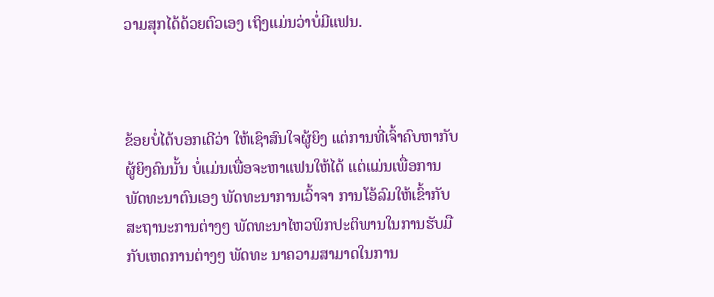ວາມສຸກໄດ້ດ້ວຍຕົວເອງ ເຖິງແມ່ນວ່າບໍ່ມີແຟນ.



ຂ້ອຍບໍ່ໄດ້ບອກເດີວ່າ ໃຫ້ເຊົາສົນໃຈຜູ້ຍິງ ແຕ່ການທີ່ເຈົ້າຄົບຫາກັບຜູ້ຍິງຄົນນັ້ນ ບໍ່ແມ່ນເພື່ອຈະຫາແຟນໃຫ້ໄດ້ ແຕ່ແມ່ນເພື່ອການພັດທະນາຕົນເອງ ພັດທະນາການເວົ້າຈາ ການໂອ້ລົມໃຫ້ເຂົ້າກັບສະຖານະການຕ່າງໆ ພັດທະນາໄຫວພິກປະຕິພານໃນການຮັບມືກັບເຫດການຕ່າງໆ ພັດທະ ນາຄວາມສາມາດໃນການ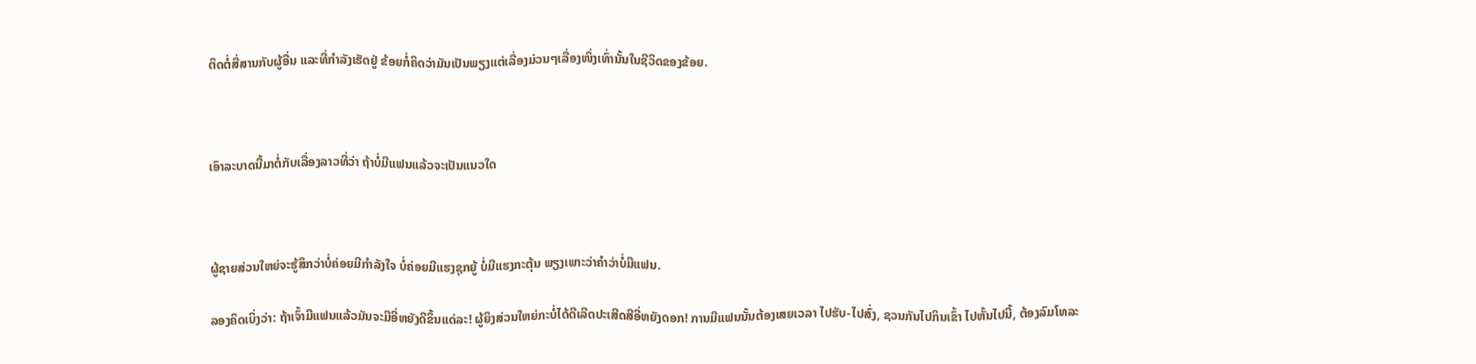ຕິດຕໍ່ສື່ສານກັບຜູ້ອື່ນ ແລະທີ່ກໍາລັງເຮັດຢູ່ ຂ້ອຍກໍ່ຄິດວ່າມັນເປັນພຽງແຕ່ເລື່ອງມ່ວນໆເລື່ອງໜຶ່ງເທົ່ານັ້ນໃນຊີວິດຂອງຂ້ອຍ.



ເອົາລະບາດນີ້ມາຕໍ່ກັບເລື່ອງລາວທີ່ວ່າ ຖ້າບໍ່ມີແຟນແລ້ວຈະເປັນແນວໃດ



ຜູ້ຊາຍສ່ວນໃຫຍ່ຈະຮູ້ສຶກວ່າບໍ່ຄ່ອຍມີກໍາລັງໃຈ ບໍ່ຄ່ອຍມີແຮງຊຸກຍູ້ ບໍ່ມີແຮງກະຕຸ້ນ ພຽງເພາະວ່າຄໍາວ່າບໍ່ມີແຟນ.

ລອງຄິດເບິ່ງວ່າ: ຖ້າເຈົ້າມີແຟນແລ້ວມັນຈະມີອີ່ຫຍັງດີຂຶ້ນແດ່ລະ! ຜູ້ຍິງສ່ວນໃຫຍ່ກະບໍ່ໄດ້ດີເລີດປະເສີດສີອີ່ຫຍັງດອກ! ການມີແຟນນັ້ນຕ້ອງເສຍເວລາ ໄປຮັບ-ໄປສົ່ງ, ຊວນກັນໄປກິນເຂົ້າ ໄປຫັ້ນໄປນີ້, ຕ້ອງລົມໂທລະ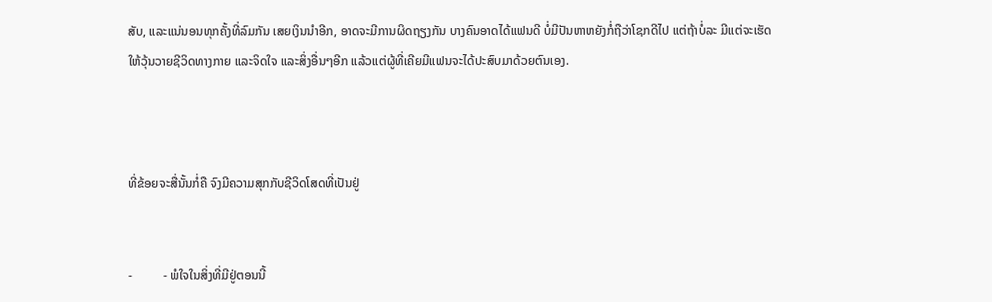ສັບ, ແລະແນ່ນອນທຸກຄັ້ງທີ່ລົມກັນ ເສຍເງິນນໍາອີກ, ອາດຈະມີການຜິດຖຽງກັນ ບາງຄົນອາດໄດ້ແຟນດີ ບໍ່ມີປັນຫາຫຍັງກໍ່ຖືວ່າໂຊກດີໄປ ແຕ່ຖ້າບໍ່ລະ ມີແຕ່ຈະເຮັດໃຫ້ວຸ້ນວາຍຊີວິດທາງກາຍ ແລະຈິດໃຈ ແລະສິ່ງອື່ນໆອີກ ແລ້ວແຕ່ຜູ້ທີ່ເຄີຍມີແຟນຈະໄດ້ປະສົບມາດ້ວຍຕົນເອງ.



ທີ່ຂ້ອຍຈະສື່ນັ້ນກໍ່ຄື ຈົງມີຄວາມສຸກກັບຊີວິດໂສດທີ່ເປັນຢູ່


-          - ພໍໃຈໃນສິ່ງທີ່ມີຢູ່ຕອນນີ້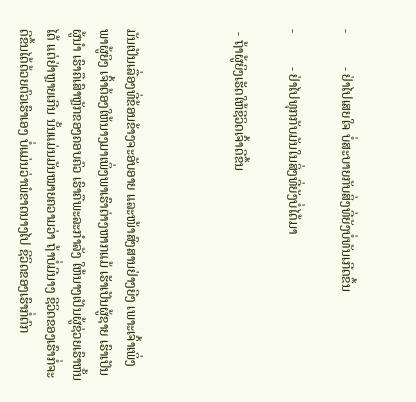-          - ຢ່າໄປເສຍໃຈ ບໍ່ສະບາຍກັບສິ່ງທີ່ຍັງບໍ່ທັນເກີດຂຶ້ນ

-          - ຢ່າໄປທຸກກັບມັນໃນສິ່ງທີ່ຍັງບໍ່ໄດ້ມາ

 - ຖ້າຜູ້ຍິງເຮັດໃຫ້ຊີວິດເຈົ້າດີຂຶ້ນ



ມັນເປັນເລື່ອງທີ່ຂ້ອນຂ້າງຈະອັບອາຍ ແລະໜ້າສົງສານຢ່າງຍີງ ເພາະເຈົ້າເພິ່ງພາຜູ້ຍິງ ເຈົ້າຕ້ອງໃຫ້ນາງມາເພິ່ງພາເຮົາຕ່າງຫາກແມ້ ເຮັາເປັນຜູ້ຊາຍ ເຮົາເປັນຜູ້ນໍາ ເຮົາຄືເສົາຫຼັກຂອງຄອບຄົວ ເຮົາຄືພະລະກໍາລັງ ໃຫ້ນາງເປັນຜູ້ຊ່ວຍເຮົາຫັ້ນໄດ້ ແຕ່ຢ່າຫຼາຍເກີນ ນັ້ນແມ່ນມັນໝາຍຄວາມວ່າ ຖ້າບໍ່ມີນາງ ຊີວິດຂອງເຮົາກໍ່ຈະດີຂຶ້ນໄດ້ດ້ວຍຕົວເຮົາເອງ ບໍ່ແມ່ນວ່າພໍຂາດນາງໄປ ຊີວິດຂອງເຮົາກໍ່ຕົກ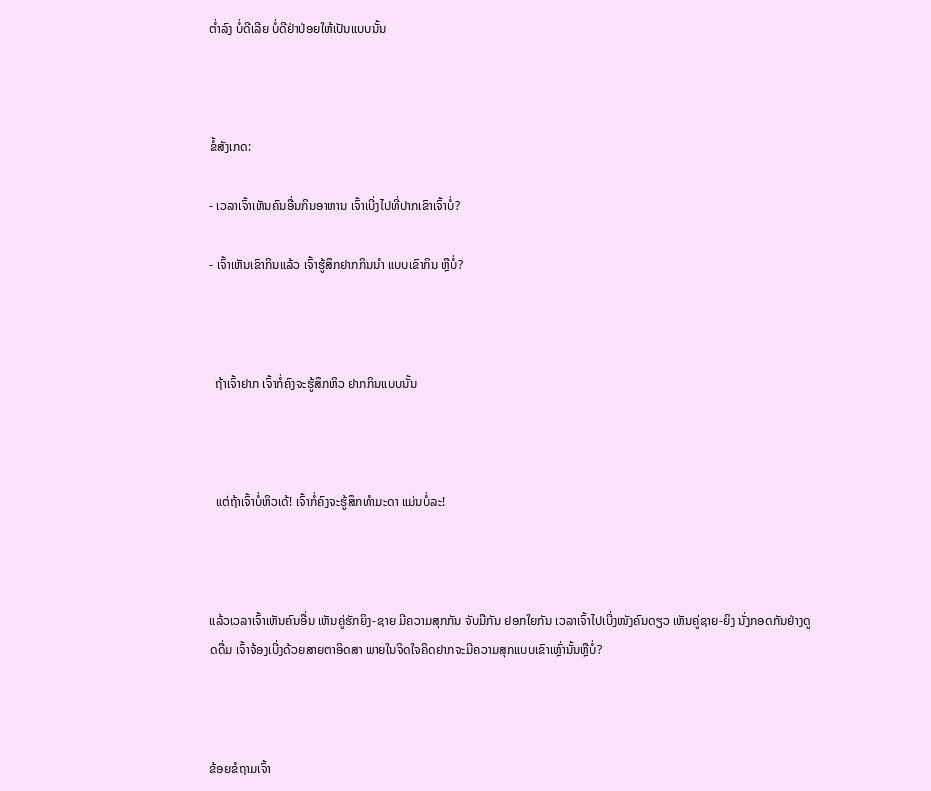ຕໍ່າລົງ ບໍ່ດີເລີຍ ບໍ່ດີຢ່າປ່ອຍໃຫ້ເປັນແບບນັ້ນ



ຂໍ້ສັງເກດ:

- ເວລາເຈົ້າເຫັນຄົນອື່ນກິນອາຫານ ເຈົ້າເບີ່ງໄປທີ່ປາກເຂົາເຈົ້າບໍ່?

- ເຈົ້າເຫັນເຂົາກິນແລ້ວ ເຈົ້າຮູ້ສຶກຢາກກິນນໍາ ແບບເຂົາກິນ ຫຼືບໍ່?



  ຖ້າເຈົ້າຢາກ ເຈົ້າກໍ່ຄົງຈະຮູ້ສຶກຫິວ ຢາກກິນແບບນັ້ນ



  ແຕ່ຖ້າເຈົ້າບໍ່ຫິວເດ້! ເຈົ້າກໍ່ຄົງຈະຮູ້ສຶກທໍາມະດາ ແມ່ນບໍ່ລະ!



ແລ້ວເວລາເຈົ້າເຫັນຄົນອື່ນ ເຫັນຄູ່ຮັກຍິງ-ຊາຍ ມີຄວາມສຸກກັນ ຈັບມືກັນ ຢອກໃຍກັນ ເວລາເຈົ້າໄປເບີ່ງໜັງຄົນດຽວ ເຫັນຄູ່ຊາຍ-ຍິງ ນັ່ງກອດກັນຢ່າງດູດດື່ມ ເຈົ້າຈ້ອງເບີ່ງດ້ວຍສາຍຕາອິດສາ ພາຍໃນຈິດໃຈຄິດຢາກຈະມີຄວາມສຸກແບບເຂົາເຫຼົ່ານັ້ນຫຼືບໍ່?



ຂ້ອຍຂໍຖາມເຈົ້າ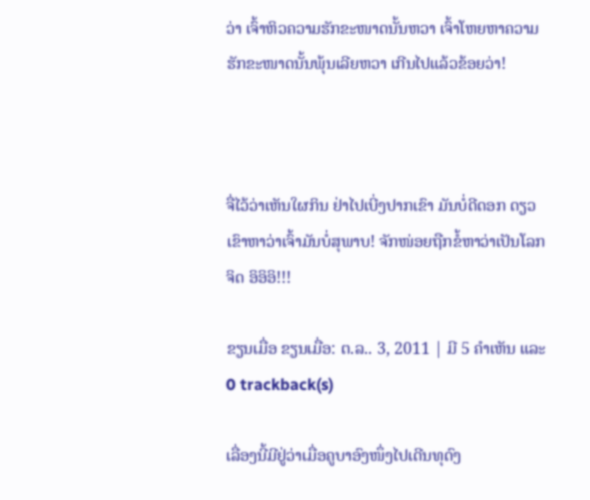ວ່າ ເຈົ້າຫິວຄວາມຮັກຂະໜາດນັ້ນຫວາ ເຈົ້າໂຫຍຫາຄວາມຮັກຂະໜາດນັ້ນພຸ້ນເລີຍຫວາ ເກີນໄປແລ້ວຂ້ອຍວ່າ!



ຈື່ໄວ້ວ່າເຫັນໃຜກິນ ຢ່າໄປເບີ່ງປາກເຂົາ ມັນບໍ່ດີດອກ ດຽວເຂົາຫາວ່າເຈົ້າມັນບໍ່ສຸພາບ! ຈັກໜ່ອຍຖືກຂໍ້ຫາວ່າເປັນໂລກຈິດ ອິອິອິ!!!

ຂຽນເມື່ອ ຂຽນເມື່ອ: ຕ.ລ.. 3, 2011 | ມີ 5 ຄຳເຫັນ ແລະ 0 trackback(s)

ເລື່ອງນີ້ມີຢູ່ວ່າເມື່ອຄູບາອົງໜຶ່ງໄປເດີນທຸດົງ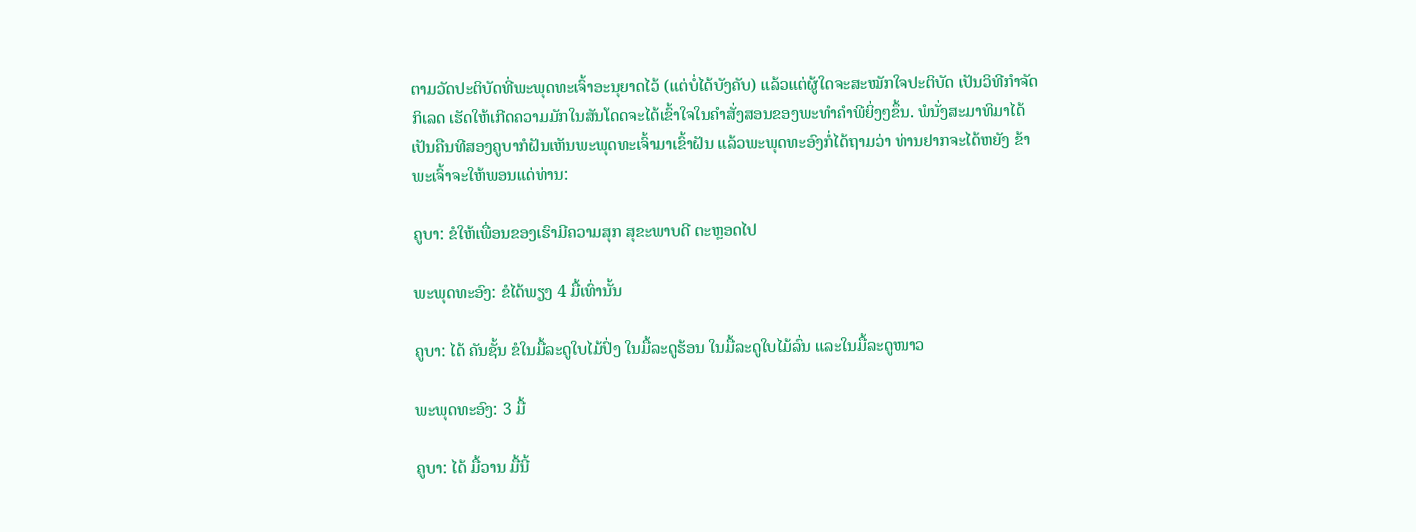ຕາມວັດປະຕິບັດທີ່ພະພຸດທະເຈົ້າອະນຸຍາດໄວ້ (ແຕ່ບໍ່ໄດ້ບັງຄັບ) ແລ້ວແຕ່ຜູ້ໃດຈະສະໝັກໃຈປະຕິບັດ ເປັນວິທີກໍາຈັດກິເລດ ເຮັດໃຫ້ເກີດຄວາມມັກໃນສັນໂດດຈະໄດ້ເຂົ້າໃຈໃນຄໍາສັ່ງສອນຂອງພະທໍາຄໍາພີຍິ່ງໆຂຶ້ນ. ພໍນັ່ງສະມາທິມາໄດ້ເປັນຄືນທີສອງຄູບາກໍຝັນເຫັນພະພຸດທະເຈົ້າມາເຂົ້າຝັນ ແລ້ວພະພຸດທະອົງກໍ່ໄດ້ຖາມວ່າ ທ່ານຢາກຈະໄດ້ຫຍັງ ຂ້າພະເຈົ້າຈະໃຫ້ພອນແດ່ທ່ານ:

ຄູບາ: ຂໍໃຫ້ເພື່ອນຂອງເຮົາມີຄວາມສຸກ ສຸຂະພາບດີ ຕະຫຼອດໄປ

ພະພຸດທະອົງ: ຂໍໄດ້ພຽງ 4 ມື້ເທົ່ານັ້ນ

ຄູບາ: ໄດ້ ຄັນຊັ້ນ ຂໍໃນມື້ລະດູໃບໄມ້ປົ່ງ ໃນມື້ລະດູຮ້ອນ ໃນມື້ລະດູໃບໄມ້ລົ່ນ ແລະໃນມື້ລະດູໜາວ

ພະພຸດທະອົງ: 3 ມື້

ຄູບາ: ໄດ້ ມື້ວານ ມື້ນີ້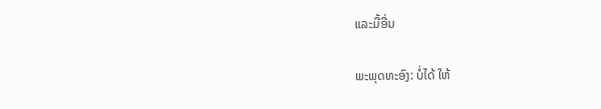ແລະມື້ອື່ນ

ພະພຸດທະອົງ: ບໍ່ໄດ້ ໃຫ້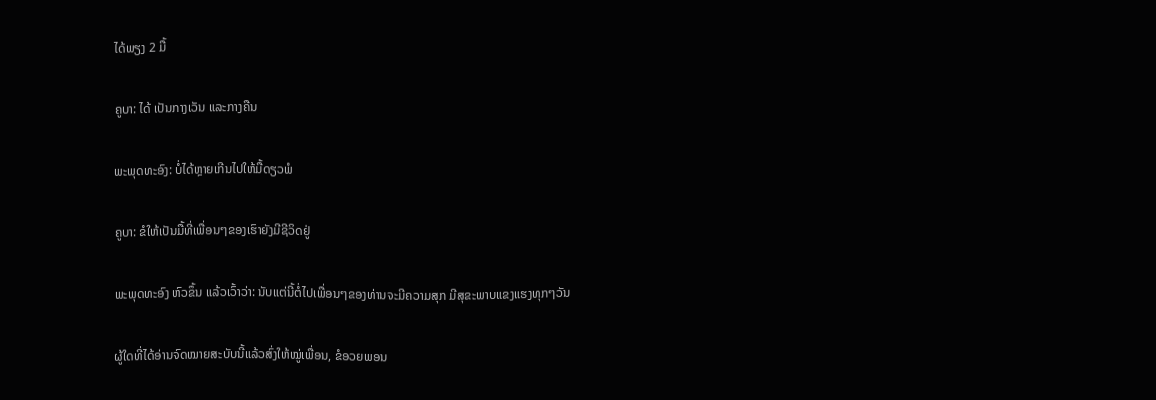ໄດ້ພຽງ 2 ມື້

ຄູບາ: ໄດ້ ເປັນກາງເວັນ ແລະກາງຄືນ

ພະພຸດທະອົງ: ບໍ່ໄດ້ຫຼາຍເກີນໄປໃຫ້ມື້ດຽວພໍ

ຄູບາ: ຂໍໃຫ້ເປັນມື້ທີ່ເພື່ອນໆຂອງເຮົາຍັງມີຊີວິດຢູ່

ພະພຸດທະອົງ ຫົວຂຶ້ນ ແລ້ວເວົ້າວ່າ: ນັບແຕ່ນີ້ຕໍ່ໄປເພື່ອນໆຂອງທ່ານຈະມີຄວາມສຸກ ມີສຸຂະພາບແຂງແຮງທຸກໆວັນ

ຜູ້ໃດທີ່ໄດ້ອ່ານຈົດໝາຍສະບັບນີ້ແລ້ວສົ່ງໃຫ້ໝູ່ເພື່ອນ, ຂໍອວຍພອນ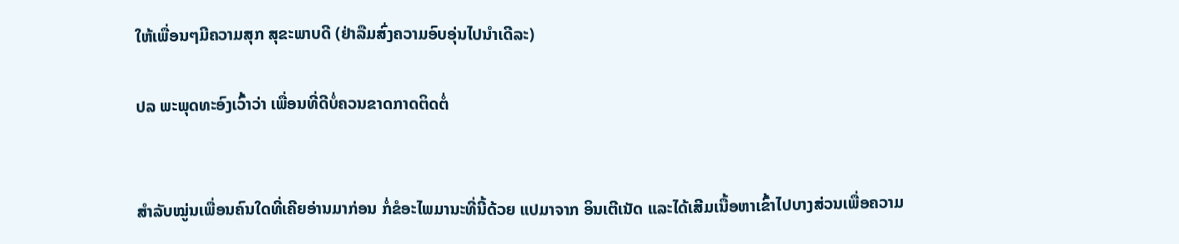ໃຫ້ເພື່ອນໆມີຄວາມສຸກ ສຸຂະພາບດີ (ຢ່າລືມສົ່ງຄວາມອົບອຸ່ນໄປນໍາເດີລະ)

ປລ ພະພຸດທະອົງເວົ້າວ່າ ເພື່ອນທີ່ດີບໍ່ຄວນຂາດກາດຕິດຕໍ່


ສໍາລັບໝູ່ນເພື່ອນຄົນໃດທີ່ເຄີຍອ່ານມາກ່ອນ ກໍ່ຂໍອະໄພມານະທີ່ນີ້ດ້ວຍ ແປມາຈາກ ອິນເຕີເນັດ ແລະໄດ້ເສີມເນື້ອຫາເຂົ້າໄປບາງສ່ວນເພື່ອຄວາມ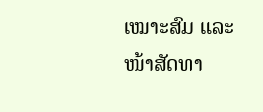ເໝາະສົມ ແລະໜ້າສັດທາ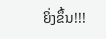ຍິ່ງຂຶ້ນ!!!